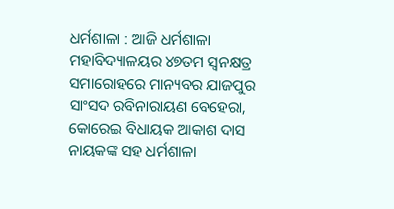ଧର୍ମଶାଳା : ଆଜି ଧର୍ମଶାଳା ମହାବିଦ୍ୟାଳୟର ୪୭ତମ ସ୍ୱନକ୍ଷତ୍ର ସମାରୋହରେ ମାନ୍ୟବର ଯାଜପୁର ସାଂସଦ ରବିନାରାୟଣ ବେହେରା, କୋରେଇ ବିଧାୟକ ଆକାଶ ଦାସ ନାୟକଙ୍କ ସହ ଧର୍ମଶାଳା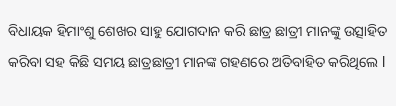ବିଧାୟକ ହିମାଂଶୁ ଶେଖର ସାହୁ ଯୋଗଦାନ କରି ଛାତ୍ର ଛାତ୍ରୀ ମାନଙ୍କୁ ଉତ୍ସାହିତ କରିବା ସହ କିଛି ସମୟ ଛାତ୍ରଛାତ୍ରୀ ମାନଙ୍କ ଗହଣରେ ଅତିବାହିତ କରିଥିଲେ l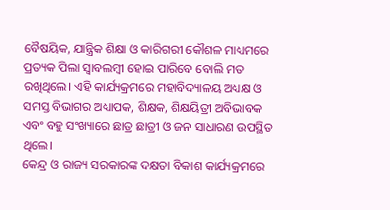ବୈଷୟିକ, ଯାନ୍ତ୍ରିକ ଶିକ୍ଷା ଓ କାରିଗରୀ କୌଶଳ ମାଧ୍ୟମରେ ପ୍ରତ୍ୟକ ପିଲା ସ୍ୱାବଲମ୍ବୀ ହୋଇ ପାରିବେ ବୋଲି ମତ ରଖିଥିଲେ। ଏହି କାର୍ଯ୍ୟକ୍ରମରେ ମହାବିଦ୍ୟାଳୟ ଅଧ୍ୟକ୍ଷ ଓ ସମସ୍ତ ବିଭାଗର ଅଧ୍ୟାପକ, ଶିକ୍ଷକ, ଶିକ୍ଷୟିତ୍ରୀ ଅବିଭାବକ ଏବଂ ବହୁ ସଂଖ୍ୟାରେ ଛାତ୍ର ଛାତ୍ରୀ ଓ ଜନ ସାଧାରଣ ଉପସ୍ଥିତ ଥିଲେ।
କେନ୍ଦ୍ର ଓ ରାଜ୍ୟ ସରକାରଙ୍କ ଦକ୍ଷତା ବିକାଶ କାର୍ଯ୍ୟକ୍ରମରେ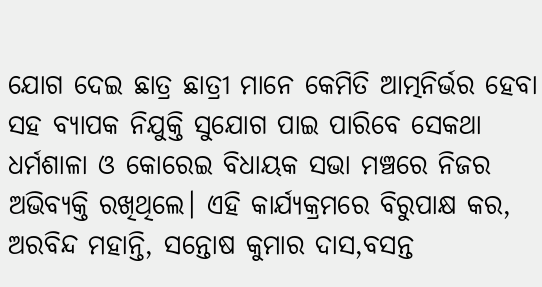ଯୋଗ ଦେଇ ଛାତ୍ର ଛାତ୍ରୀ ମାନେ କେମିତି ଆତ୍ମନିର୍ଭର ହେବା ସହ ବ୍ୟାପକ ନିଯୁକ୍ତି ସୁଯୋଗ ପାଇ ପାରିବେ ସେକଥା ଧର୍ମଶାଳା ଓ କୋରେଇ ବିଧାୟକ ସଭା ମଞ୍ଚରେ ନିଜର ଅଭିବ୍ୟକ୍ତି ରଖିଥିଲେ। ଏହି କାର୍ଯ୍ୟକ୍ରମରେ ବିରୁପାକ୍ଷ କର, ଅରବିନ୍ଦ ମହାନ୍ତି, ସନ୍ତୋଷ କୁମାର ଦାସ,ବସନ୍ତ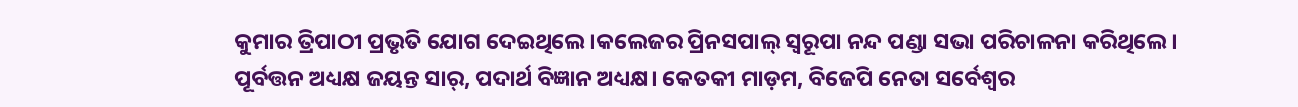କୁମାର ତ୍ରିପାଠୀ ପ୍ରଭୃତି ଯୋଗ ଦେଇଥିଲେ।କଲେଜର ପ୍ରିନସପାଲ୍ ସ୍ୱରୂପା ନନ୍ଦ ପଣ୍ଡା ସଭା ପରିଚାଳନା କରିଥିଲେ। ପୂର୍ବତ୍ତନ ଅଧ୍ୟକ୍ଷ ଜୟନ୍ତ ସାର୍, ପଦାର୍ଥ ବିଜ୍ଞାନ ଅଧ୍ୟକ୍ଷ। କେତକୀ ମାଡ଼ମ, ବିଜେପି ନେତା ସର୍ବେଶ୍ଵର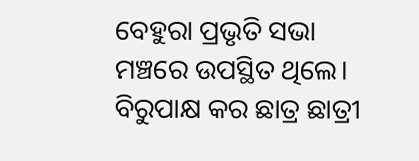ବେହୁରା ପ୍ରଭୃତି ସଭା ମଞ୍ଚରେ ଉପସ୍ଥିତ ଥିଲେ। ବିରୁପାକ୍ଷ କର ଛାତ୍ର ଛାତ୍ରୀ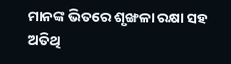ମାନଙ୍କ ଭିତରେ ଶୃଙ୍ଖଳା ରକ୍ଷା ସହ ଅତିଥି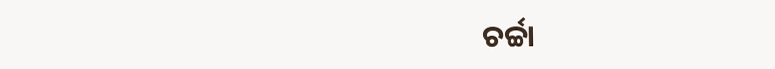ଚର୍ଚ୍ଚା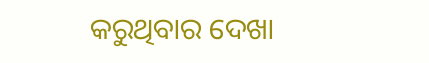କରୁଥିବାର ଦେଖା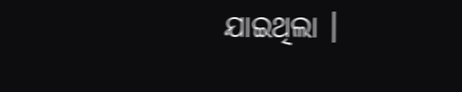ଯାଇଥିଲା ।